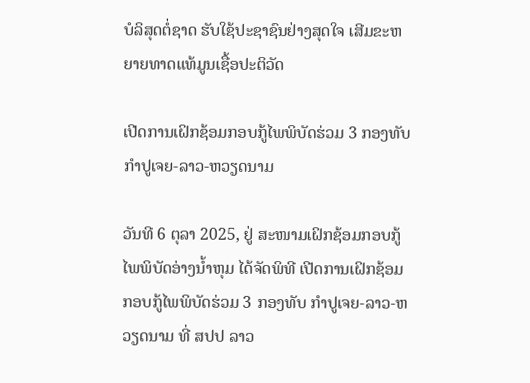ບໍລິສຸດຕໍ່ຊາດ ຮັບໃຊ້ປະຊາຊົນຢ່າງສຸດໃຈ ເສີມຂະຫຍາຍທາດແທ້ມູນເຊື້ອປະຕິວັດ

ເປີດການເຝິກຊ້ອມກອບກູ້ໄພພິບັດຮ່ວມ 3 ກອງທັບ ກໍາປູເຈຍ-ລາວ-ຫວຽດນາມ

ວັນທີ 6 ຕຸລາ 2025, ຢູ່ ສະໜາມເຝິກຊ້ອມກອບກູ້ໄພພິບັດອ່າງນໍ້າຫຸມ ໄດ້ຈັດພິທີ ເປີດການເຝິກຊ້ອມກອບກູ້ໄພພິບັດຮ່ວມ 3 ກອງທັບ ກໍາປູເຈຍ-ລາວ-ຫວຽດນາມ ທີ່ ສປປ ລາວ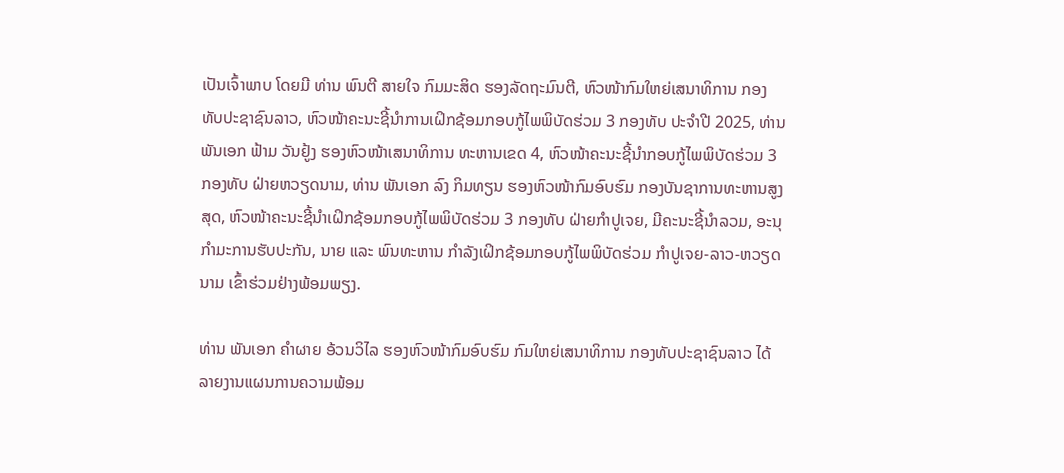ເປັນເຈົ້າພາບ ໂດຍມີ ທ່ານ ພົນຕີ ສາຍໃຈ ກົມມະສິດ ຮອງລັດຖະມົນຕີ, ຫົວໜ້າກົມໃຫຍ່ເສນາທິການ ກອງທັບປະຊາຊົນລາວ, ຫົວໜ້າຄະນະຊີ້ນໍາການເຝິກຊ້ອມກອບກູ້ໄພພິບັດຮ່ວມ 3 ກອງທັບ ປະຈໍາປີ 2025, ທ່ານ ພັນເອກ ຟ້າມ ວັນຢູ້ງ ຮອງຫົວໜ້າເສນາທິການ ທະຫານເຂດ 4, ຫົວໜ້າຄະນະຊີ້ນໍາກອບກູ້ໄພພິບັດຮ່ວມ 3 ກອງທັບ ຝ່າຍຫວຽດນາມ, ທ່ານ ພັນເອກ ລົງ ກິມທຽນ ຮອງຫົວໜ້າກົມອົບຮົມ ກອງບັນຊາການທະຫານສູງສຸດ, ຫົວໜ້າຄະນະຊີ້ນໍາເຝິກຊ້ອມກອບກູ້ໄພພິບັດຮ່ວມ 3 ກອງທັບ ຝ່າຍກໍາປູເຈຍ, ມີຄະນະຊີ້ນໍາລວມ, ອະນຸກໍາມະການຮັບປະກັນ, ນາຍ ແລະ ພົນທະຫານ ກໍາລັງເຝິກຊ້ອມກອບກູ້ໄພພິບັດຮ່ວມ ກໍາປູເຈຍ-ລາວ-ຫວຽດນາມ ເຂົ້າຮ່ວມຢ່າງພ້ອມພຽງ.

ທ່ານ ພັນເອກ ຄໍາຜາຍ ອ້ວນວິໄລ ຮອງຫົວໜ້າກົມອົບຮົມ ກົມໃຫຍ່ເສນາທິການ ກອງທັບປະຊາຊົນລາວ ໄດ້ລາຍງານແຜນການຄວາມພ້ອມ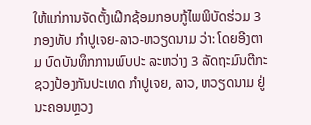ໃຫ້ແກ່ການຈັດຕັ້ງເຝີກຊ້ອມກອບກູ້ໄພພິບັດຮ່ວມ 3 ກອງທັບ ກໍາປູເຈຍ-ລາວ-ຫວຽດນາມ ວ່າ: ໂດຍອີງຕາມ ບົດບັນທຶກການພົບປະ ລະຫວ່າງ 3 ລັດຖະມົນຕີກະຊວງປ້ອງກັນປະເທດ ກໍາປູເຈຍ, ລາວ, ຫວຽດນາມ ຢູ່ນະຄອນຫຼວງ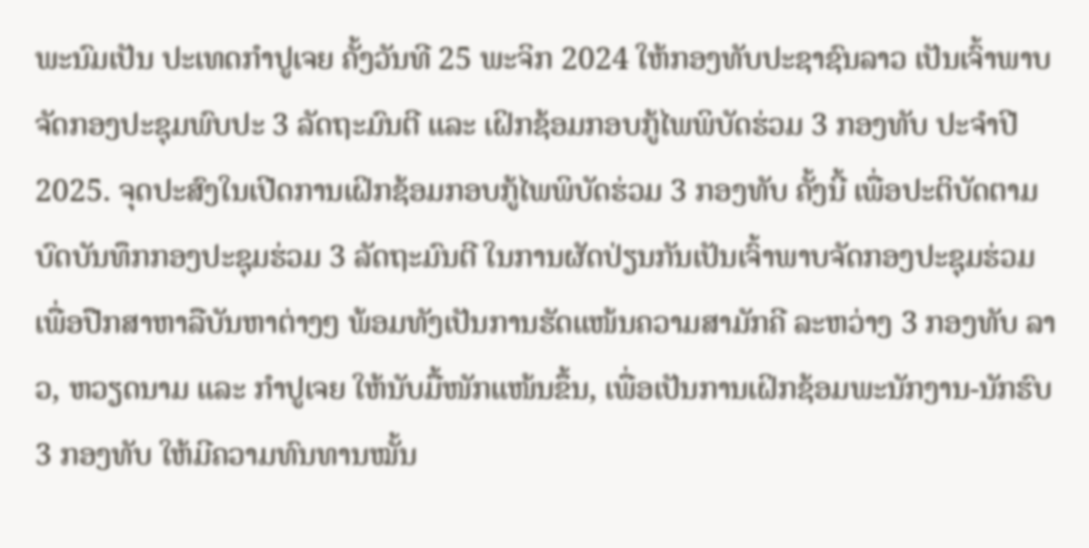ພະນົມເປັນ ປະເທດກໍາປູເຈຍ ຄັ້ງວັນທີ 25 ພະຈິກ 2024 ໃຫ້ກອງທັບປະຊາຊົນລາວ ເປັນເຈົ້າພາບ ຈັດກອງປະຊຸມພົບປະ 3 ລັດຖະມົນຕີ ແລະ ເຝິກຊ້ອມກອບກູ້ໄພພິບັດຮ່ວມ 3 ກອງທັບ ປະຈໍາປີ 2025. ຈຸດປະສົງໃນເປີດການເຝິກຊ້ອມກອບກູ້ໄພພິບັດຮ່ວມ 3 ກອງທັບ ຄັ້ງນີ້ ເພື່ອປະຕິບັດຕາມບົດບັນທຶກກອງປະຊຸມຮ່ວມ 3 ລັດຖະມົນຕີ ໃນການຜັດປ່ຽນກັນເປັນເຈົ້າພາບຈັດກອງປະຊຸມຮ່ວມ ເພື່ອປືກສາຫາລືບັນຫາຕ່າງໆ ພ້ອມທັງເປັນການຮັດແໜ້ນຄວາມສາມັກຄີ ລະຫວ່າງ 3 ກອງທັບ ລາວ, ຫວຽດນາມ ແລະ ກໍາປູເຈຍ ໃຫ້ນັບມື້ໜັກແໜ້ນຂຶ້ນ, ເພື່ອເປັນການເຝິກຊ້ອມພະນັກງານ-ນັກຮົບ 3 ກອງທັບ ໃຫ້ມີຄວາມທົນທານໝັ້ນ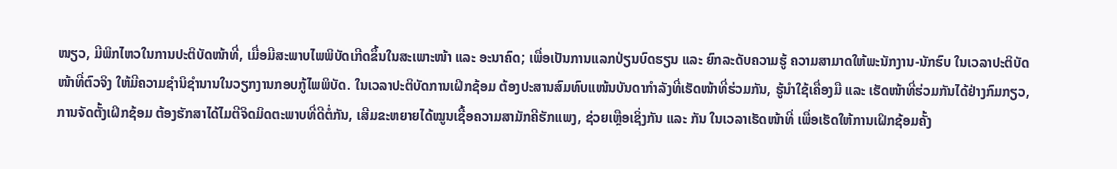ໜຽວ, ມີພິກໄຫວໃນການປະຕິບັດໜ້າທີ່, ເມື່ອມີສະພາບໄພພິບັດເກີດຂຶ້ນໃນສະເພາະໜ້າ ແລະ ອະນາຄົດ; ເພື່ອເປັນການແລກປ່ຽນບົດຮຽນ ແລະ ຍົກລະດັບຄວາມຮູ້ ຄວາມສາມາດໃຫ້ພະນັກງານ-ນັກຮົບ ໃນເວລາປະຕິບັດໜ້າທີ່ຕົວຈິງ ໃຫ້ມີຄວາມຊໍານິຊໍານານໃນວຽກງານກອບກູ້ໄພພິບັດ. ໃນເວລາປະຕິບັດການເຝິກຊ້ອມ ຕ້ອງປະສານສົມທົບແໜ້ນບັນດາກໍາລັງທີ່ເຮັດໜ້າທີ່ຮ່ວມກັນ, ຮູ້ນໍາໃຊ້ເຄື່ອງມື ແລະ ເຮັດໜ້າທີ່ຮ່ວມກັນໄດ້ຢ່າງກົມກຽວ, ການຈັດຕັ້ງເຝິກຊ້ອມ ຕ້ອງຮັກສາໄດ້ໄມຕີຈິດມິດຕະພາບທີ່ດີຕໍ່ກັນ, ເສີມຂະຫຍາຍໄດ້ໝູນເຊື້ອຄວາມສາມັກຄີຮັກແພງ, ຊ່ວຍເຫຼືອເຊິ່ງກັນ ແລະ ກັນ ໃນເວລາເຮັດໜ້າທີ່ ເພື່ອເຮັດໃຫ້ການເຝິກຊ້ອມຄັ້ງ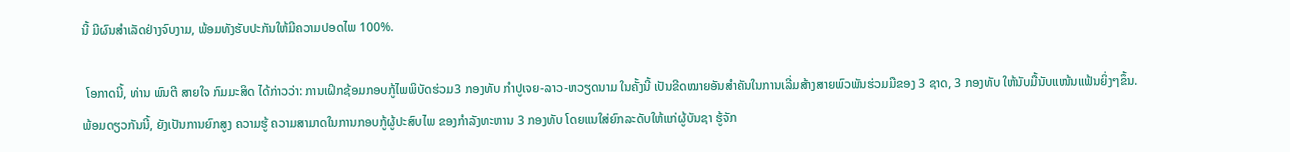ນີ້ ມີຜົນສໍາເລັດຢ່າງຈົບງາມ, ພ້ອມທັງຮັບປະກັນໃຫ້ມີຄວາມປອດໄພ 100%.

 ໂອກາດນີ້, ທ່ານ ພົນຕີ ສາຍໃຈ ກົມມະສິດ ໄດ້ກ່າວວ່າ: ການເຝິກຊ້ອມກອບກູ້ໄພພິບັດຮ່ວມ3 ກອງທັບ ກໍາປູເຈຍ-ລາວ-ຫວຽດນາມ ໃນຄັ້ງນີ້ ເປັນຂີດໝາຍອັນສໍາຄັນໃນການເລີ່ມສ້າງສາຍພົວພັນຮ່ວມມືຂອງ 3 ຊາດ, 3 ກອງທັບ ໃຫ້ນັບມື້ນັບແໜ້ນແຟ້ນຍິ່ງໆຂຶ້ນ. ພ້ອມດຽວກັນນີ້, ຍັງເປັນການຍົກສູງ ຄວາມຮູ້ ຄວາມສາມາດໃນການກອບກູ້ຜູ້ປະສົບໄພ ຂອງກໍາລັງທະຫານ 3 ກອງທັບ ໂດຍແນໃສ່ຍົກລະດັບໃຫ້ແກ່ຜູ້ບັນຊາ ຮູ້ຈັກ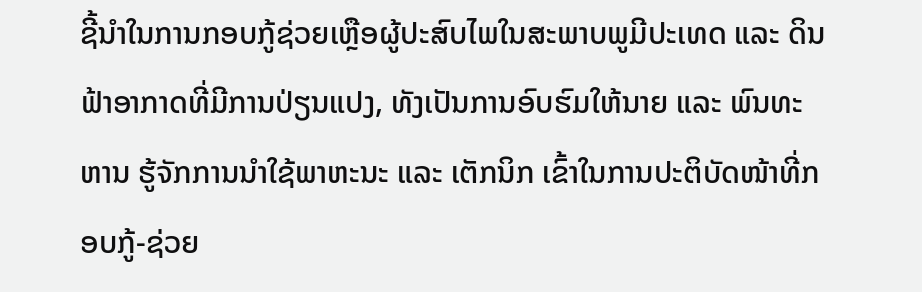ຊີ້ນໍາໃນການກອບກູ້ຊ່ວຍເຫຼືອຜູ້ປະສົບໄພໃນສະພາບພູມີປະເທດ ແລະ ດິນຟ້າອາກາດທີ່ມີການປ່ຽນແປງ, ທັງເປັນການອົບຮົມໃຫ້ນາຍ ແລະ ພົນທະຫານ ຮູ້ຈັກການນໍາໃຊ້ພາຫະນະ ແລະ ເຕັກນິກ ເຂົ້າໃນການປະຕິບັດໜ້າທີ່ກອບກູ້-ຊ່ວຍ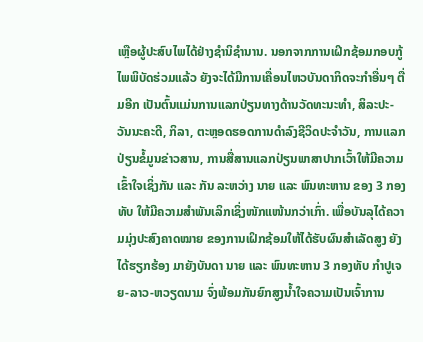ເຫຼືອຜູ້ປະສົບໄພໄດ້ຢ່າງຊຳນິຊຳນານ. ນອກຈາກການເຝິກຊ້ອມກອບກູ້ໄພພິບັດຮ່ວມແລ້ວ ຍັງຈະໄດ້ມີການເຄື່ອນໄຫວບັນດາກິດຈະກຳອື່ນໆ ຕື່ມອີກ ເປັນຕົ້ນແມ່ນການແລກປ່ຽນທາງດ້ານວັດທະນະທຳ, ສິລະປະ-ວັນນະຄະດີ, ກິລາ, ຕະຫຼອດຮອດການດໍາລົງຊີວິດປະຈຳວັນ, ການແລກປ່ຽນຂໍ້ມູນຂ່າວສານ, ການສື່ສານແລກປ່ຽນພາສາປາກເວົ້າໃຫ້ມີຄວາມເຂົ້າໃຈເຊິ່ງກັນ ແລະ ກັນ ລະຫວ່າງ ນາຍ ແລະ ພົນທະຫານ ຂອງ 3 ກອງທັບ ໃຫ້ມີຄວາມສໍາພັນເລິກເຊິ່ງໜັກແໜ້ນກວ່າເກົ່າ. ເພື່ອບັນລຸໄດ້ຄວາມມຸ່ງປະສົງຄາດໝາຍ ຂອງການເຝິກຊ້ອມໃຫ້ໄດ້ຮັບຜົນສໍາເລັດສູງ ຍັງໄດ້ຮຽກຮ້ອງ ມາຍັງບັນດາ ນາຍ ແລະ ພົນທະຫານ 3 ກອງທັບ ກໍາປູເຈຍ-ລາວ-ຫວຽດນາມ ຈົ່ງພ້ອມກັນຍົກສູງນໍ້າໃຈຄວາມເປັນເຈົ້າການ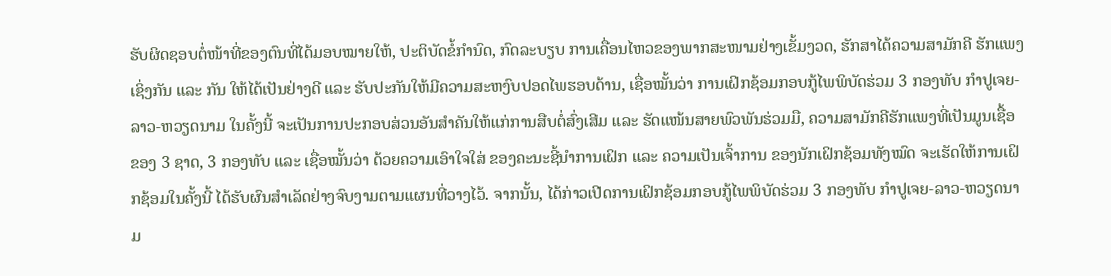ຮັບຜິດຊອບຕໍ່ໜ້າທີ່ຂອງຕົນທີ່ໄດ້ມອບໝາຍໃຫ້, ປະຕິບັດຂໍ້ກຳນົດ, ກົດລະບຽບ ການເຄື່ອນໄຫວຂອງພາກສະໜາມຢ່າງເຂັ້ມງວດ, ຮັກສາໄດ້ຄວາມສາມັກຄີ ຮັກແພງເຊິ່ງກັນ ແລະ ກັນ ໃຫ້ໄດ້ເປັນຢ່າງດີ ແລະ ຮັບປະກັນໃຫ້ມີຄວາມສະຫງົບປອດໄພຮອບດ້ານ, ເຊື່ອໝັ້ນວ່າ ການເຝິກຊ້ອມກອບກູ້ໄພພິບັດຮ່ວມ 3 ກອງທັບ ກຳປູເຈຍ-ລາວ-ຫວຽດນາມ ໃນຄັ້ງນີ້ ຈະເປັນການປະກອບສ່ວນອັນສໍາຄັນໃຫ້ແກ່ການສືບຕໍ່ສົ່ງເສີມ ແລະ ຮັດແໜ້ນສາຍພົວພັນຮ່ວມມື, ຄວາມສາມັກຄີຮັກແພງທີ່ເປັນມູນເຊື້ອ ຂອງ 3 ຊາດ, 3 ກອງທັບ ແລະ ເຊື່ອໝັ້ນວ່າ ດ້ວຍຄວາມເອົາໃຈໃສ່ ຂອງຄະນະຊີ້ນໍາການເຝິກ ແລະ ຄວາມເປັນເຈົ້າການ ຂອງນັກເຝິກຊ້ອມທັງໝົດ ຈະເຮັດໃຫ້ການເຝິກຊ້ອມໃນຄັ້ງນີ້ ໄດ້ຮັບຜົນສໍາເລັດຢ່າງຈົບງາມຕາມແຜນທີ່ວາງໄວ້. ຈາກນັ້ນ, ໄດ້ກ່າວເປີດການເຝິກຊ້ອມກອບກູ້ໄພພິບັດຮ່ວມ 3 ກອງທັບ ກໍາປູເຈຍ-ລາວ-ຫວຽດນາມ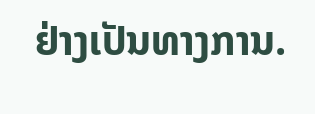ຢ່າງເປັນທາງການ.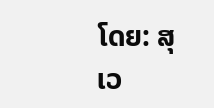ໂດຍ: ສຸເວ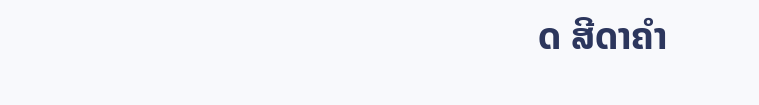ດ ສີດາຄໍາ